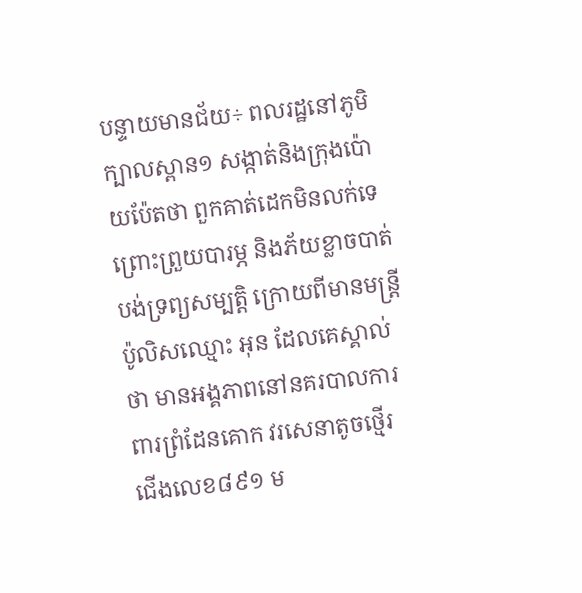បន្ទាយមានជ័យ÷ ពលរដ្ឋនៅភូមិក្បាលស្ពាន១ សង្កាត់និងក្រុងប៉ោយប៉ែតថា ពួកគាត់ដេកមិនលក់ទេ ព្រោះព្រួយបារម្ភ និងភ័យខ្លាចបាត់បង់ទ្រព្យសម្បត្តិ ក្រោយពីមានមន្ត្រីប៉ូលិសឈ្មោះ អុន ដែលគេស្គាល់ថា មានអង្គភាពនៅនគរបាលការពារព្រំដែនគោក វរសេនាតូចថ្មើរជើងលេខ៨៩១ ម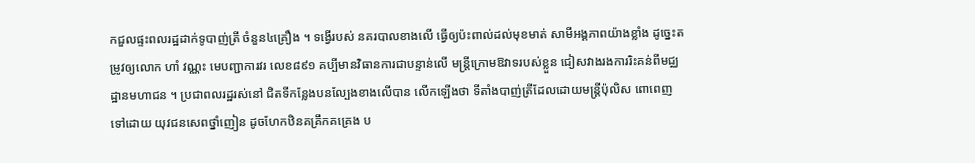កជួលផ្ទះពលរដ្ឋដាក់ទូបាញ់ត្រី ចំនួន៤គ្រឿង ។ ទង្វើរបស់ នគរបាលខាងលើ ធ្វើឲ្យប៉ះពាល់ដល់មុខមាត់ សាមីអង្គភាពយ៉ាងខ្លាំង ដូច្នេះតម្រូវឲ្យលោក ហាំ វណ្ណះ មេបញ្ជាការវរ លេខ៨៩១ គប្បីមានវិធានការជាបន្ទាន់លើ មន្ត្រីក្រោមឱវាទរបស់ខ្លួន ជៀសវាងរងការរិះគន់ពីមជ្ឈដ្ឋានមហាជន ។ ប្រជាពលរដ្ឋរស់នៅ ជិតទីកន្លែងបនល្បែងខាងលើបាន លើកឡើងថា ទីតាំងបាញ់ត្រីដែលដោយមន្ត្រីប៉ុលិស ពោពេញទៅដោយ យុវជនសេពថ្នាំញៀន ដូចហែកឋិនគគ្រឹកគគ្រេង ប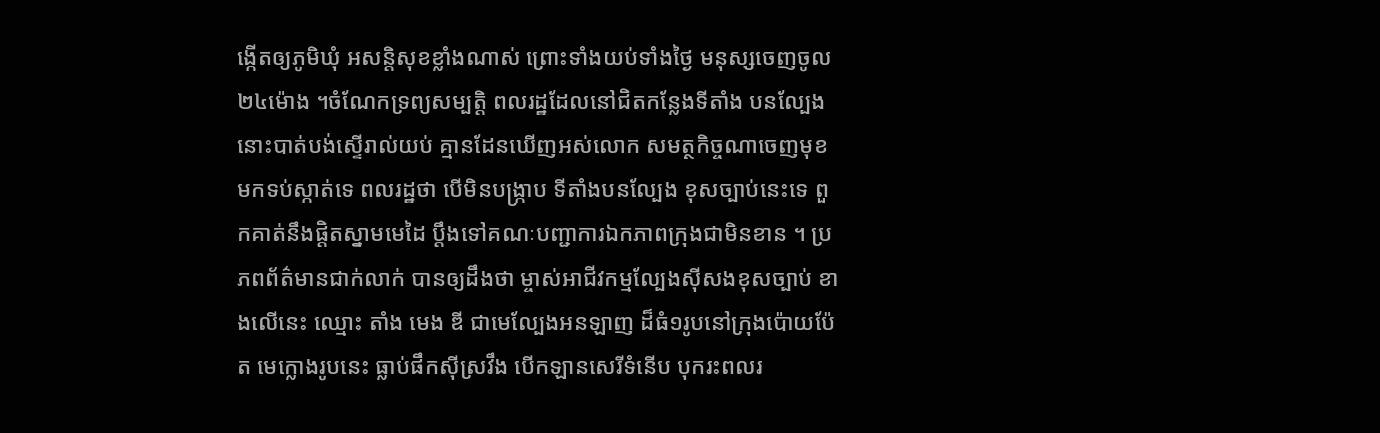ង្កើតឲ្យភូមិឃុំ អសន្តិសុខខ្លាំងណាស់ ព្រោះទាំងយប់ទាំងថ្ងៃ មនុស្សចេញចូល២៤ម៉ោង ។ចំណែកទ្រព្យសម្បតិ្ត ពលរដ្ឋដែលនៅជិតកន្លែងទីតាំង បនល្បែងនោះបាត់បង់ស្ទើរាល់យប់ គ្មានដែនឃើញអស់លោក សមត្ថកិច្ចណាចេញមុខ មកទប់ស្កាត់ទេ ពលរដ្ឋថា បើមិនបង្រ្កាប ទីតាំងបនល្បែង ខុសច្បាប់នេះទេ ពួកគាត់នឹងផ្តិតស្នាមមេដៃ ប្តឹងទៅគណៈបញ្ជាការឯកភាពក្រុងជាមិនខាន ។ ប្រភពព័ត៌មានជាក់លាក់ បានឲ្យដឹងថា ម្ចាស់អាជីវកម្មល្បែងស៊ីសងខុសច្បាប់ ខាងលើនេះ ឈ្មោះ តាំង មេង ឌី ជាមេល្បែងអនឡាញ ដ៏ធំ១រូបនៅក្រុងប៉ោយប៉ែត មេក្លោងរូបនេះ ធ្លាប់ផឹកស៊ីស្រវឹង បើកឡានសេរីទំនើប បុករះពលរ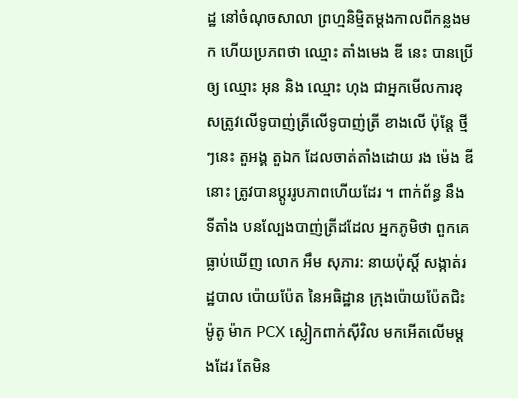ដ្ឋ នៅចំណុចសាលា ព្រហ្មនិម្មិតម្តងកាលពីកន្លងមក ហើយប្រភពថា ឈ្មោះ តាំងមេង ឌី នេះ បានប្រើឲ្យ ឈ្មោះ អុន និង ឈ្មោះ ហុង ជាអ្នកមើលការខុសត្រូវលើទូបាញ់ត្រីលើទូបាញ់ត្រី ខាងលើ ប៉ុន្តែ ថ្មីៗនេះ តួអង្គ តួឯក ដែលចាត់តាំងដោយ រង ម៉េង ឌី នោះ ត្រូវបានប្តូររូបភាពហើយដែរ ។ ពាក់ព័ន្ធ នឹង ទីតាំង បនល្បែងបាញ់ត្រីដដែល អ្នកភូមិថា ពួកគេធ្លាប់ឃើញ លោក អឹម សុភារ: នាយប៉ុស្តិ៍ សង្កាត់រដ្ឋបាល ប៉ោយប៉ែត នៃអធិដ្ឋាន ក្រុងប៉ោយប៉ែតជិះម៉ូតូ ម៉ាក PCX ស្លៀកពាក់ស៊ីវិល មកអើតលើមម្តងដែរ តែមិន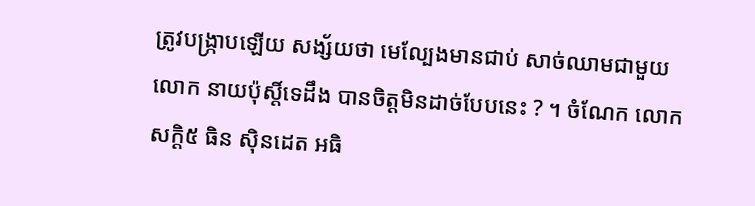ត្រូវបង្ក្រាបឡើយ សង្ស័យថា មេល្បែងមានជាប់ សាច់ឈាមជាមួយ លោក នាយប៉ុស្តិ៍ទេដឹង បានចិត្តមិនដាច់បែបនេះ ? ។ ចំណែក លោក សក្តិ៥ ធិន សុិនដេត អធិ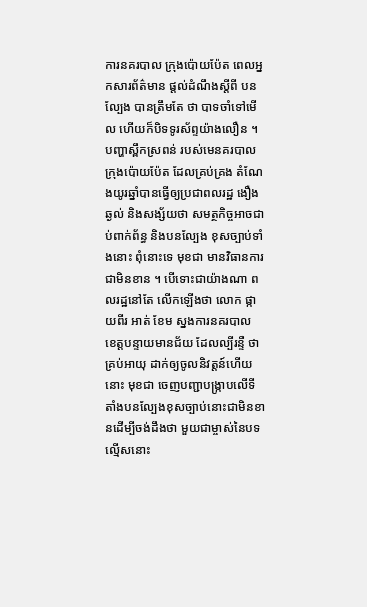ការនគរបាល ក្រុងប៉ោយប៉ែត ពេលអ្នកសារព័ត៌មាន ផ្តល់ដំណឹងស្តីពី បនល្បែង បានត្រឹមតែ ថា បាទចាំទៅមើល ហើយក៏បិទទូរស័ព្ទយ៉ាងលឿន ។ បញ្ហាស្ពឹកស្រពន់ របស់មេនគរបាល ក្រុងប៉ោយប៉ែត ដែលគ្រប់គ្រង តំណែងយូរឆ្នាំបានធ្វើឲ្យប្រជាពលរដ្ឋ ងឿងឆ្ងល់ និងសង្ស័យថា សមត្ថកិច្ចអាចជាប់ពាក់ព័ន្ធ និងបនល្បែង ខុសច្បាប់ទាំងនោះ ពុំនោះទេ មុខជា មានវិធានការជាមិនខាន ។ បើទោះជាយ៉ាងណា ពលរដ្ឋនៅតែ លើកឡើងថា លោក ផ្កាយពីរ អាត់ ខែម ស្នងការនគរបាល ខេត្តបន្ទាយមានជ័យ ដែលល្បីរន្ទឺ ថា គ្រប់អាយុ ដាក់ឲ្យចូលនិវត្តន៍ហើយនោះ មុខជា ចេញបញ្ជាបង្ក្រាបលើទីតាំងបនល្បែងខុសច្បាប់នោះជាមិនខានដើម្បីចង់ដឹងថា មួយជាម្ចាស់នៃបទល្មើសនោះ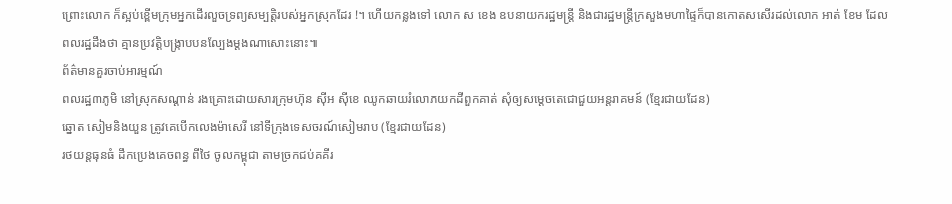ព្រោះលោក ក៏ស្អប់ខ្ពើមក្រុមអ្នកដើរលួចទ្រព្យសម្បត្តិរបស់អ្នកស្រុកដែរ !។ ហើយកន្លងទៅ លោក ស ខេង ឧបនាយករដ្ឋមន្ត្រី និងជារដ្ឋមន្ត្រីក្រសួងមហាផ្ទៃក៏បានកោតសសើរដល់លោក អាត់ ខែម ដែលពលរដ្ឋដឹងថា គ្មានប្រវត្តិបង្ក្រាបបនល្បែងម្តងណាសោះនោះ៕
ព័ត៌មានគួរចាប់អារម្មណ៍
ពលរដ្ឋ៣ភូមិ នៅស្រុកសណ្ដាន់ រងគ្រោះដោយសារក្រុមហ៊ុន ស៊ីអ ស៊ីខេ ឈូកឆាយរំលោភយកដីពួកគាត់ សុំឲ្យសម្ដេចតេជោជួយអន្តរាគមន៍ (ខ្មែរជាយដែន)
ឆ្នោត សៀមនិងយួន ត្រូវគេបើកលេងម៉ាសេរី នៅទីក្រុងទេសចរណ៍សៀមរាប (ខ្មែរជាយដែន)
រថយន្តធុនធំ ដឹកប្រេងគេចពន្ធ ពីថៃ ចូលកម្ពុជា តាមច្រកជប់គគីរ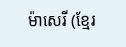ម៉ាសេរី (ខ្មែរ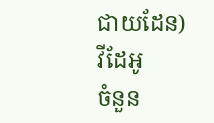ជាយដែន)
វីដែអូ
ចំនួន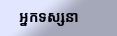អ្នកទស្សនា